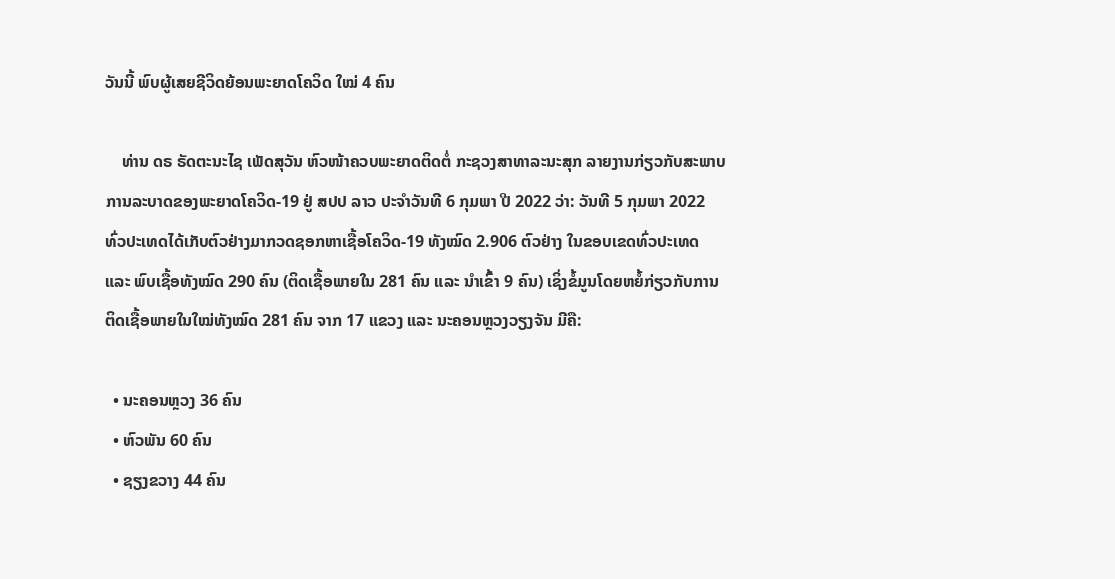ວັນນີ້ ພົບຜູ້ເສຍຊີວິດຍ້ອນພະຍາດໂຄວິດ ໃໝ່ 4 ຄົນ

    ທ່ານ ດຣ ຣັດຕະນະໄຊ ເພັດສຸວັນ ຫົວໜ້າຄວບພະຍາດຕິດຕໍ່ ກະຊວງສາທາລະນະສຸກ ລາຍງານກ່ຽວກັບສະພາບການລະບາດຂອງພະຍາດໂຄວິດ-19 ຢູ່ ສປປ ລາວ ປະຈໍາວັນທີ 6 ກຸມພາ ປີ 2022 ວ່າ: ວັນທີ 5 ກຸມພາ 2022 ທົ່ວປະເທດໄດ້ເກັບຕົວຢ່າງມາກວດຊອກຫາເຊື້ອໂຄວິດ-19 ທັງໝົດ 2.906 ຕົວຢ່າງ ໃນຂອບເຂດທົ່ວປະເທດ ແລະ ພົບເຊື້ອທັງໝົດ 290 ຄົນ (ຕິດເຊື້ອພາຍໃນ 281 ຄົນ ແລະ ນໍາເຂົ້າ 9 ຄົນ) ເຊິ່ງຂໍ້ມູນໂດຍຫຍໍ້ກ່ຽວກັບການຕິດເຊື້ອພາຍໃນໃໝ່ທັງໝົດ 281 ຄົນ ຈາກ 17 ແຂວງ ແລະ ນະຄອນຫຼວງວຽງຈັນ ມີຄື:

  • ນະຄອນຫຼວງ 36 ຄົນ
  • ຫົວພັນ 60 ຄົນ
  • ຊຽງຂວາງ 44 ຄົນ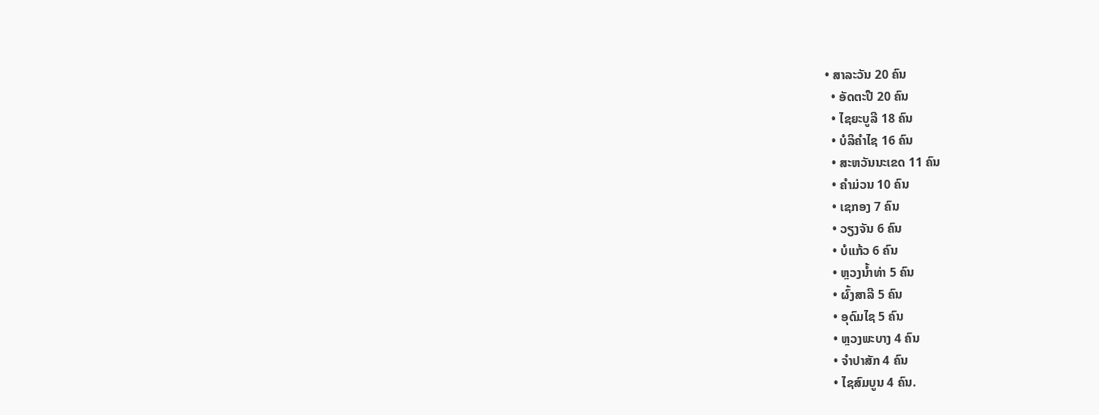• ສາລະວັນ 20 ຄົນ
  • ອັດຕະປື 20 ຄົນ
  • ໄຊຍະບູລີ 18 ຄົນ
  • ບໍລິຄໍາໄຊ 16 ຄົນ
  • ສະຫວັນນະເຂດ 11 ຄົນ
  • ຄໍາມ່ວນ 10 ຄົນ
  • ເຊກອງ 7 ຄົນ
  • ວຽງຈັນ 6 ຄົນ
  • ບໍແກ້ວ 6 ຄົນ
  • ຫຼວງນໍ້າທ່າ 5 ຄົນ
  • ຜົ້ງສາລີ 5 ຄົນ
  • ອຸດົມໄຊ 5 ຄົນ
  • ຫຼວງພະບາງ 4 ຄົນ
  • ຈໍາປາສັກ 4 ຄົນ
  • ໄຊສົມບູນ 4 ຄົນ.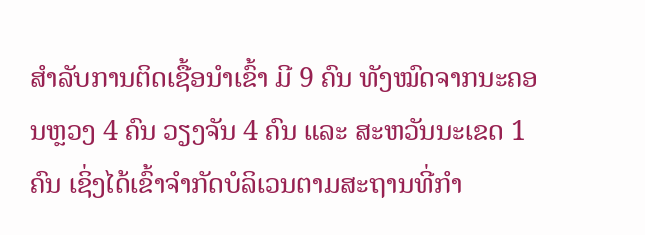ສໍາລັບການຕິດເຊື້ອນໍາເຂົ້າ ມີ 9 ຄົນ ທັງໝົດຈາກນະຄອນຫຼວງ 4 ຄົນ ວຽງຈັນ 4 ຄົນ ແລະ ສະຫວັນນະເຂດ 1 ຄົນ ເຊິ່ງໄດ້ເຂົ້າຈຳກັດບໍລິເວນຕາມສະຖານທີ່ກຳ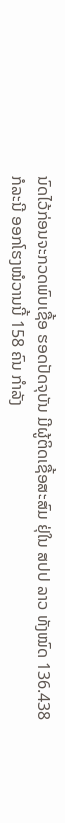ນົດໄວ້ກ່ອນຈະກວດພົບເຊື້ອ ຮອດປັດຈຸບັນ ມີຜູ້ຕິດເຊື້ອສະສົມ ຢຸ່ໃນ ສປປ ລາວ ທັງໝົດ 136.438 ກໍລະນີ ອອກໂຮງໝໍວານນີ້ 158 ຄົນ ກຳລັງ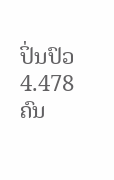ປິ່ນປົວ 4.478 ຄົນ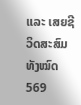ແລະ ເສຍຊີວິດສະສົມທັງໝົດ 569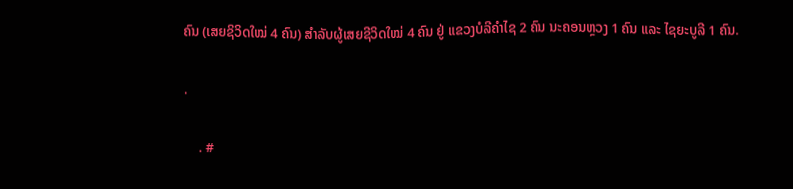ຄົນ (ເສຍຊິວິດໃໝ່ 4 ຄົນ) ສຳລັບຜູ້ເສຍຊີວິດໃໝ່ 4 ຄົນ ຢູ່ ແຂວງບໍລີຄຳໄຊ 2 ຄົນ ນະຄອນຫຼວງ 1 ຄົນ ແລະ ໄຊຍະບູລີ 1 ຄົນ.

.

    . #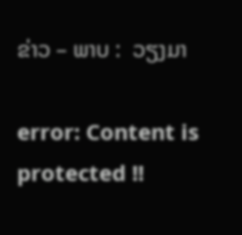ຂ່າວ – ພາບ :  ວຽງມາ

error: Content is protected !!